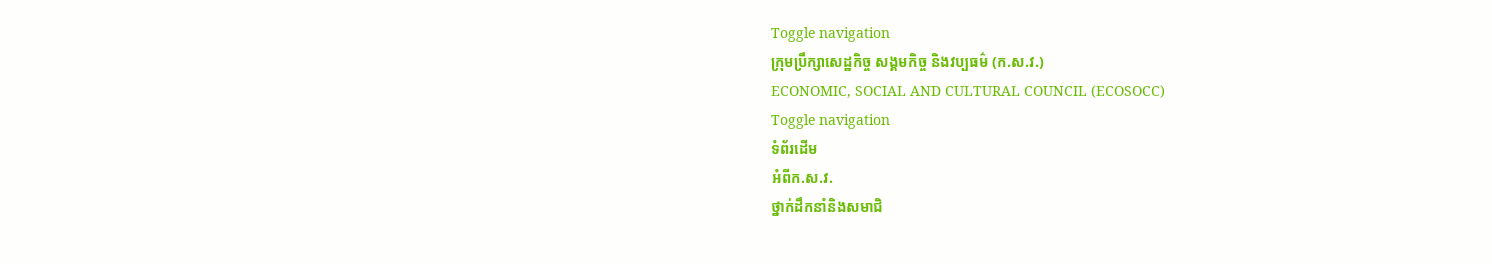Toggle navigation
ក្រុមប្រឹក្សាសេដ្ឋកិច្ច សង្គមកិច្ច និងវប្បធម៌ (ក.ស.វ.)
ECONOMIC, SOCIAL AND CULTURAL COUNCIL (ECOSOCC)
Toggle navigation
ទំព័រដើម
អំពីក.ស.វ.
ថ្នាក់ដឹកនាំនិងសមាជិ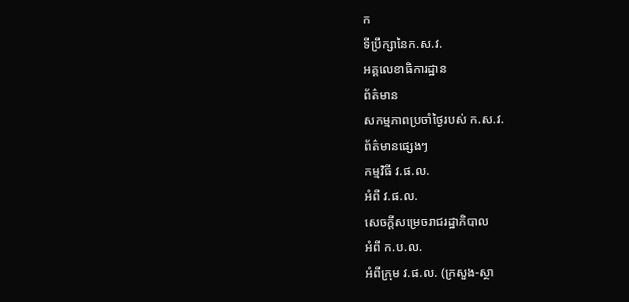ក
ទីប្រឹក្សានៃក.ស.វ.
អគ្គលេខាធិការដ្ឋាន
ព័ត៌មាន
សកម្មភាពប្រចាំថ្ងៃរបស់ ក.ស.វ.
ព័ត៌មានផ្សេងៗ
កម្មវិធី វ.ផ.ល.
អំពី វ.ផ.ល.
សេចក្ដីសម្រេចរាជរដ្ឋាភិបាល
អំពី ក.ប.ល.
អំពីក្រុម វ.ផ.ល. (ក្រសួង-ស្ថា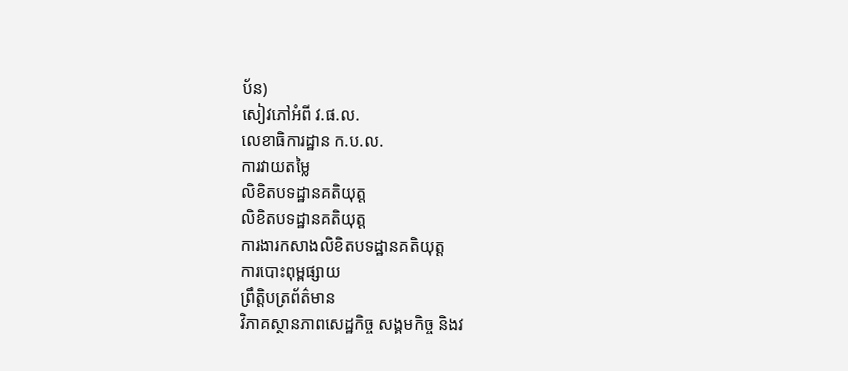ប័ន)
សៀវភៅអំពី វ.ផ.ល.
លេខាធិការដ្ឋាន ក.ប.ល.
ការវាយតម្លៃ
លិខិតបទដ្ឋានគតិយុត្ត
លិខិតបទដ្ឋានគតិយុត្ត
ការងារកសាងលិខិតបទដ្ឋានគតិយុត្ត
ការបោះពុម្ពផ្សាយ
ព្រឹត្តិបត្រព័ត៌មាន
វិភាគស្ថានភាពសេដ្ឋកិច្ច សង្គមកិច្ច និងវ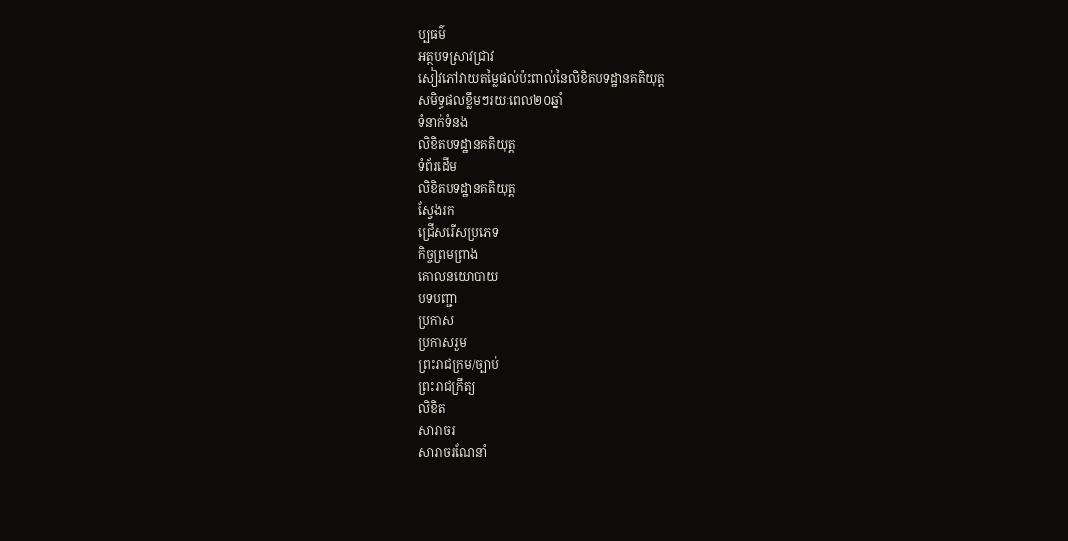ប្បធម៌
អត្ថបទស្រាវជ្រាវ
សៀវភៅវាយតម្លៃផល់ប៉ះពាល់នៃលិខិតបទដ្ឋានគតិយុត្ត
សមិទ្ធផលខ្លឹមៗរយៈពេល២០ឆ្នាំ
ទំនាក់ទំនង
លិខិតបទដ្ឋានគតិយុត្ត
ទំព័រដើម
លិខិតបទដ្ឋានគតិយុត្ត
ស្វែងរក
ជ្រើសរើសប្រភេទ
កិច្ចព្រមព្រាង
គោលនយោបាយ
បទបញ្ជា
ប្រកាស
ប្រកាសរួម
ព្រះរាជក្រម/ច្បាប់
ព្រះរាជក្រឹត្យ
លិខិត
សារាចរ
សារាចរណែនាំ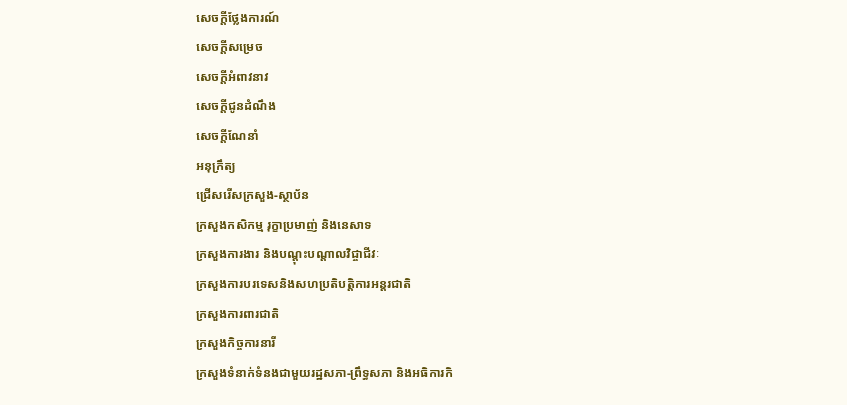សេចក្ដីថ្លែងការណ៍
សេចក្ដីសម្រេច
សេចក្ដីអំពាវនាវ
សេចក្តីជូនដំណឹង
សេចក្តីណែនាំ
អនុក្រឹត្យ
ជ្រើសរើសក្រសួង-ស្ថាប័ន
ក្រសួងកសិកម្ម រុក្ខាប្រមាញ់ និងនេសាទ
ក្រសួងការងារ និងបណ្តុះបណ្តាលវិជ្ចាជីវៈ
ក្រសួងការបរទេសនិងសហប្រតិបត្តិការអន្តរជាតិ
ក្រសួងការពារជាតិ
ក្រសួងកិច្ចការនារី
ក្រសួងទំនាក់ទំនងជាមួយរដ្ឋសភា-ព្រឹទ្ធសភា និងអធិការកិ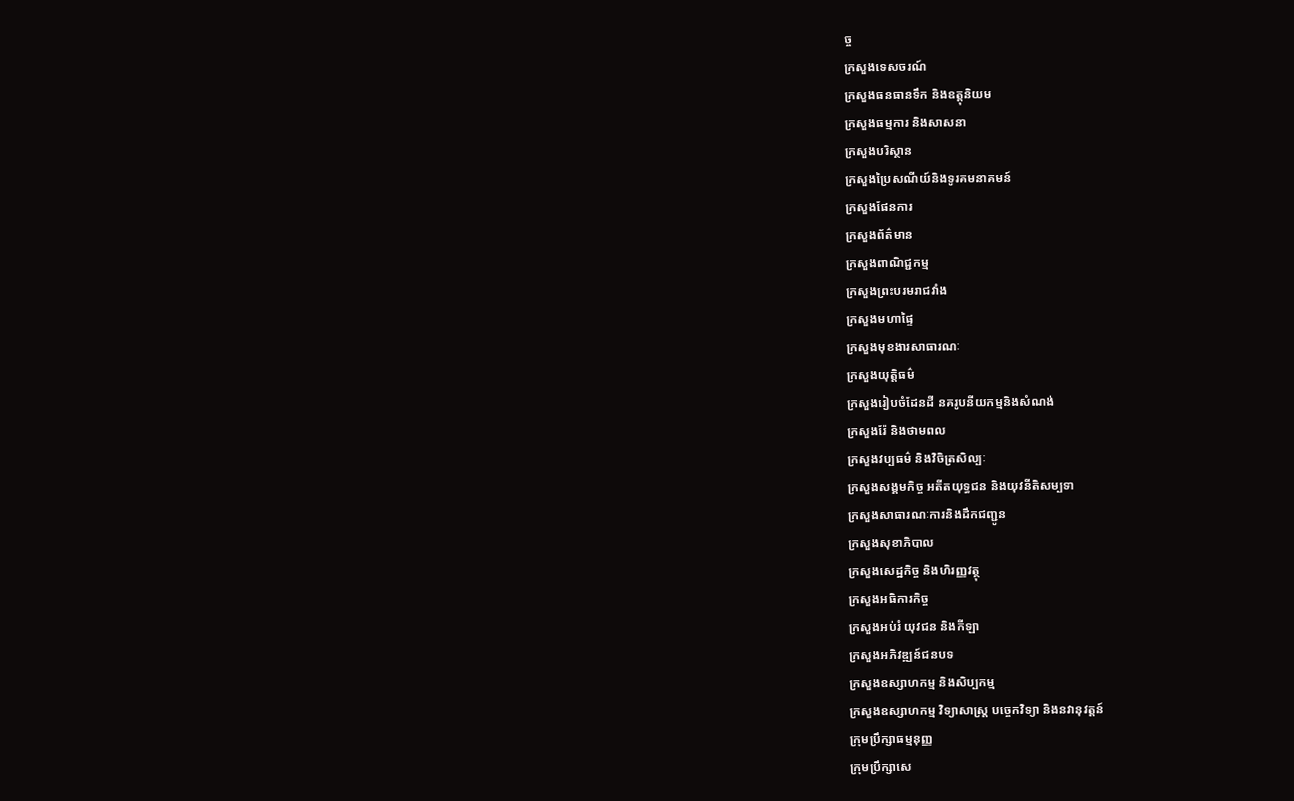ច្ច
ក្រសួងទេសចរណ៍
ក្រសួងធនធានទឹក និងឧត្តុនិយម
ក្រសួងធម្មការ និងសាសនា
ក្រសួងបរិស្ថាន
ក្រសួងប្រៃសណីយ៍និងទូរគមនាគមន៍
ក្រសួងផែនការ
ក្រសួងព័ត៌មាន
ក្រសួងពាណិជ្ជកម្ម
ក្រសួងព្រះបរមរាជវាំង
ក្រសួងមហាផ្ទៃ
ក្រសួងមុខងារសាធារណៈ
ក្រសួងយុត្តិធម៌
ក្រសួងរៀបចំដែនដី នគរូបនីយកម្មនិងសំណង់
ក្រសួងរ៉ែ និងថាមពល
ក្រសួងវប្បធម៌ និងវិចិត្រសិល្បៈ
ក្រសួងសង្គមកិច្ច អតីតយុទ្ធជន និងយុវនីតិសម្បទា
ក្រសួងសាធារណៈការនិងដឹកជញ្ជូន
ក្រសួងសុខាភិបាល
ក្រសួងសេដ្ឋកិច្ច និងហិរញ្ញវត្ថុ
ក្រសួងអធិការកិច្ច
ក្រសួងអប់រំ យុវជន និងកីឡា
ក្រសួងអភិវឌ្ឍន៍ជនបទ
ក្រសួងឧស្សាហកម្ម និងសិប្បកម្ម
ក្រសួងឧស្សាហកម្ម វិទ្យាសាស្រ្ត បច្ចេកវិទ្យា និងនវានុវត្តន៍
ក្រុមប្រឹក្សាធម្មនុញ្ញ
ក្រុមប្រឹក្សាសេ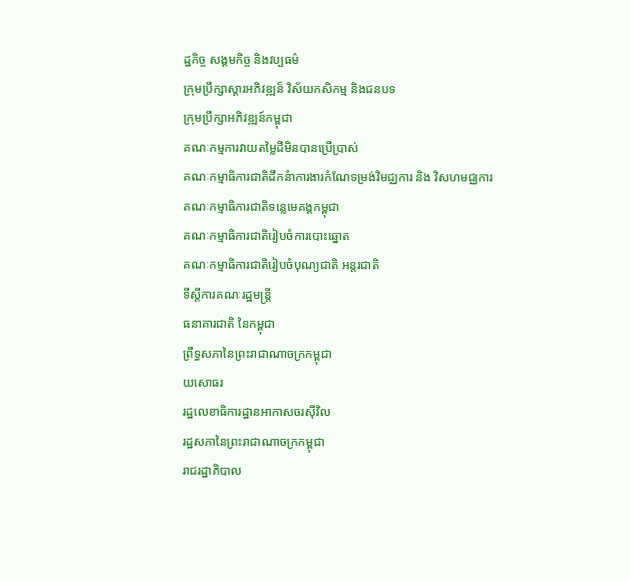ដ្ឋកិច្ច សង្គមកិច្ច និងវប្បធម៌
ក្រុមប្រឹក្សាស្ដារអភិវឌ្ឍន៏ វិស័យកសិកម្ម និងជនបទ
ក្រុមប្រឹក្សាអភិវឌ្ឍន៍កម្ពុជា
គណៈកម្មការវាយតម្លៃដីមិនបានប្រើប្រាស់
គណៈកម្មាធិការជាតិដឹកនំាការងារកំណែទម្រង់វិមជ្ឈការ និង វិសហមជ្ឈការ
គណៈកម្មាធិការជាតិទន្លេមេគង្គកម្ពុជា
គណៈកម្មាធិការជាតិរៀបចំការបោះឆ្នោត
គណៈកម្មាធិការជាតិរៀបចំបុណ្យជាតិ អន្ដរជាតិ
ទីស្តីការគណៈរដ្ឋមន្ត្រី
ធនាគារជាតិ នៃកម្ពុជា
ព្រឹទ្ធសភានៃព្រះរាជាណាចក្រកម្ពុជា
យសោធរ
រដ្ឋលេខាធិការដ្ឋានអាកាសចរស៊ីវិល
រដ្ឋសភានៃព្រះរាជាណាចក្រកម្ពុជា
រាជរដ្ឋាភិបាល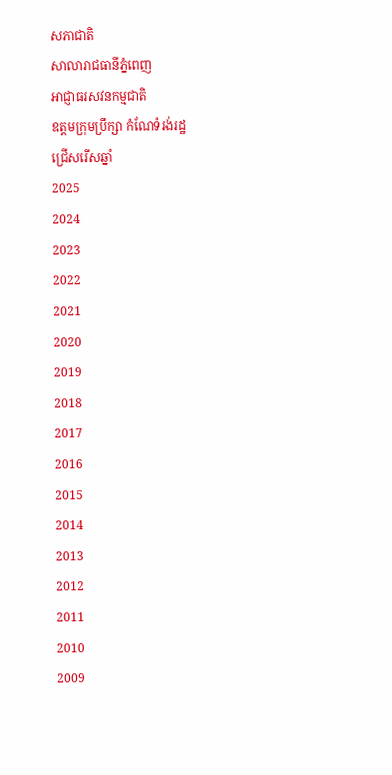សភាជាតិ
សាលារាជធានីភ្នំពេញ
អាជ្ញាធរសវនកម្មជាតិ
ឧត្តមក្រុមប្រឹក្សា កំណែទំរង់រដ្ឋ
ជ្រើសរើសឆ្នាំ
2025
2024
2023
2022
2021
2020
2019
2018
2017
2016
2015
2014
2013
2012
2011
2010
2009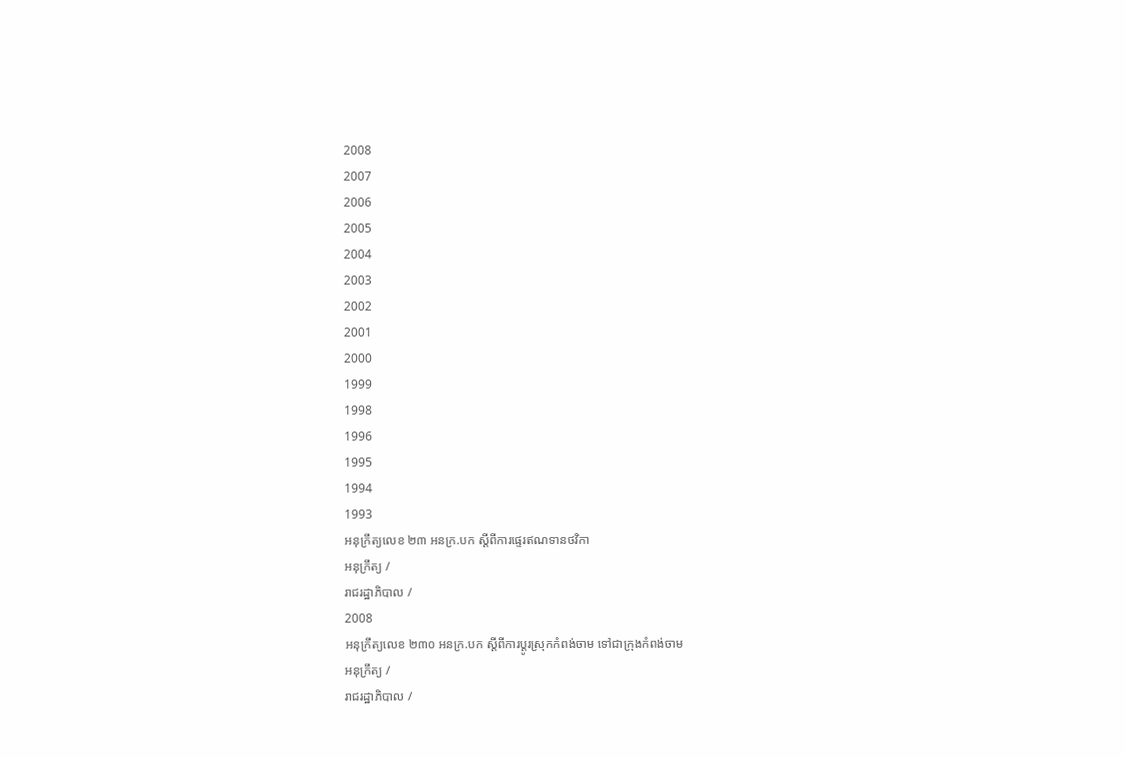2008
2007
2006
2005
2004
2003
2002
2001
2000
1999
1998
1996
1995
1994
1993
អនុក្រឹត្យលេខ ២៣ អនក្រ.បក ស្តីពីការផ្ទេរឥណទានថវិកា
អនុក្រឹត្យ /
រាជរដ្ឋាភិបាល /
2008
អនុក្រឹត្យលេខ ២៣០ អនក្រ.បក ស្ដីពីការប្ដូរស្រុកកំពង់ចាម ទៅជាក្រុងកំពង់ចាម
អនុក្រឹត្យ /
រាជរដ្ឋាភិបាល /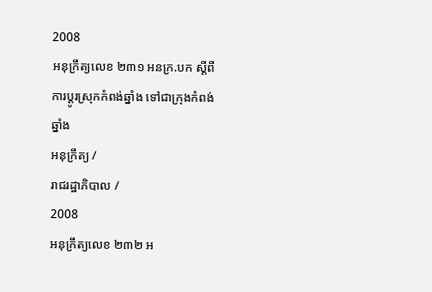2008
អនុក្រឹត្យលេខ ២៣១ អនក្រ.បក ស្ដីពីការប្ដូរស្រុកកំពង់ឆ្នាំង ទៅជាក្រុងកំពង់ឆ្នាំង
អនុក្រឹត្យ /
រាជរដ្ឋាភិបាល /
2008
អនុក្រឹត្យលេខ ២៣២ អ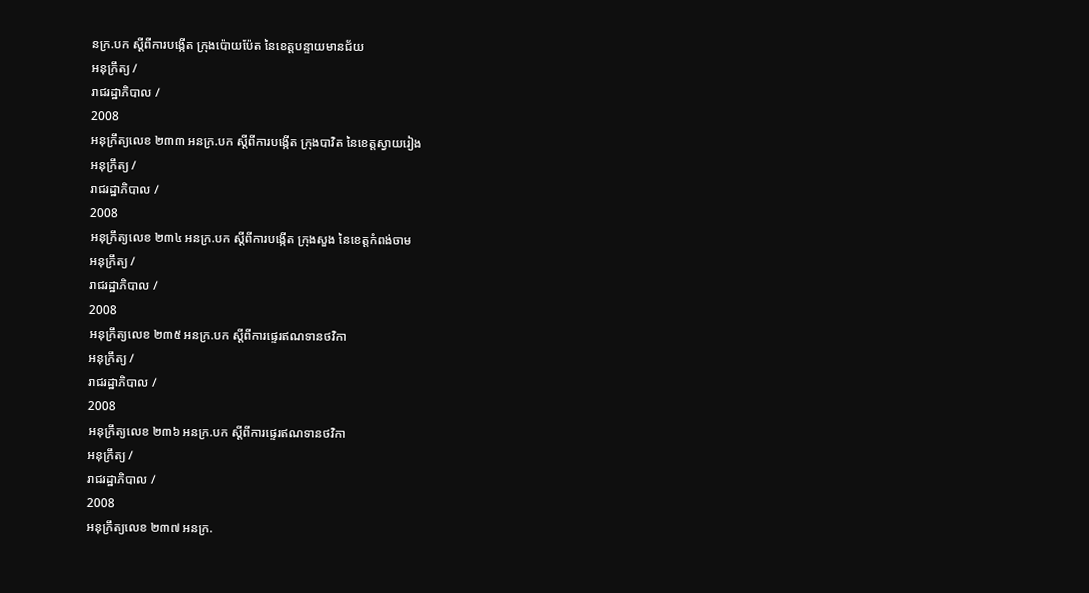នក្រ.បក ស្ដីពីការបង្កើត ក្រុងប៉ោយប៉ែត នៃខេត្តបន្ទាយមានជ័យ
អនុក្រឹត្យ /
រាជរដ្ឋាភិបាល /
2008
អនុក្រឹត្យលេខ ២៣៣ អនក្រ.បក ស្ដីពីការបង្កើត ក្រុងបាវិត នៃខេត្តស្វាយរៀង
អនុក្រឹត្យ /
រាជរដ្ឋាភិបាល /
2008
អនុក្រឹត្យលេខ ២៣៤ អនក្រ.បក ស្ដីពីការបង្កើត ក្រុងសួង នៃខេត្តកំពង់ចាម
អនុក្រឹត្យ /
រាជរដ្ឋាភិបាល /
2008
អនុក្រឹត្យលេខ ២៣៥ អនក្រ.បក ស្ដីពីការផ្ទេរឥណទានថវិកា
អនុក្រឹត្យ /
រាជរដ្ឋាភិបាល /
2008
អនុក្រឹត្យលេខ ២៣៦ អនក្រ.បក ស្ដីពីការផ្ទេរឥណទានថវិកា
អនុក្រឹត្យ /
រាជរដ្ឋាភិបាល /
2008
អនុក្រឹត្យលេខ ២៣៧ អនក្រ.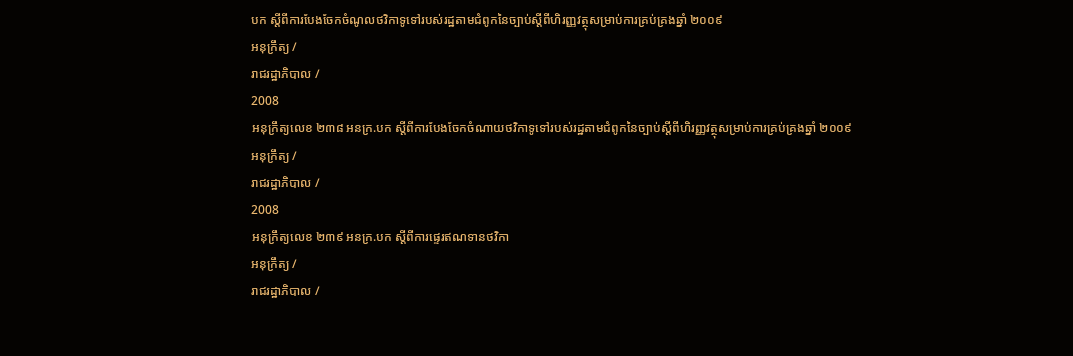បក ស្ដីពីការបែងចែកចំណូលថវិកាទូទៅរបស់រដ្ឋតាមជំពូកនៃច្បាប់ស្ដីពីហិរញ្ញវត្ថុសម្រាប់ការគ្រប់គ្រងឆ្នាំ ២០០៩
អនុក្រឹត្យ /
រាជរដ្ឋាភិបាល /
2008
អនុក្រឹត្យលេខ ២៣៨ អនក្រ.បក ស្ដីពីការបែងចែកចំណាយថវិកាទូទៅរបស់រដ្ឋតាមជំពូកនៃច្បាប់ស្ដីពីហិរញ្ញវត្ថុសម្រាប់ការគ្រប់គ្រងឆ្នាំ ២០០៩
អនុក្រឹត្យ /
រាជរដ្ឋាភិបាល /
2008
អនុក្រឹត្យលេខ ២៣៩ អនក្រ.បក ស្ដីពីការផ្ទេរឥណទានថវិកា
អនុក្រឹត្យ /
រាជរដ្ឋាភិបាល /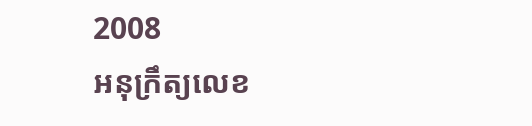2008
អនុក្រឹត្យលេខ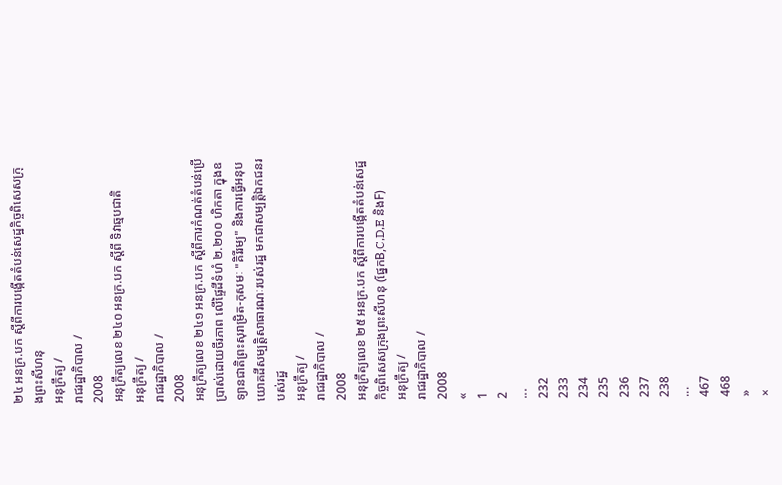២៤ អនក្រ.បក ស្តីពីការបង្កើតតំបន់សេដ្ឋកិច្ចពិសេសក្រុងព្រះសីហនុ
អនុក្រឹត្យ /
រាជរដ្ឋាភិបាល /
2008
អនុក្រឹត្យលេខ ២៤០ អនក្រ.បក ស្ដីពី ទិវាឆ្មបជាតិ
អនុក្រឹត្យ /
រាជរដ្ឋាភិបាល /
2008
អនុក្រឹត្យលេខ ២៤១ អនក្រ.បក ស្ដីពីការកំណត់តំបន់ប្រើបា្រស់ដោយចីរភាព លើផ្ទៃដីទំហំ ២.២០០ ហិកតា ក្នុងឧទ្យានជាតិព្រះសុរាម្រិត-កុសមៈ "គិរីរម្យ" និងការធ្វើអនុបយោគដីសម្បតិ្តសាធារណៈរបស់រដ្ឋ មកជាសម្បតិ្តឯកជនរបស់រដ្ឋ
អនុក្រឹត្យ /
រាជរដ្ឋាភិបាល /
2008
អនុក្រឹត្យលេខ ២៥ អនក្រ.បក ស្តីពីការបង្កើតតំបន់សេដ្ឋកិច្ចពិសេសក្រុងព្រះសីហនុ (ផ្នែកB,C,D,E និងF)
អនុក្រឹត្យ /
រាជរដ្ឋាភិបាល /
2008
«
1
2
...
232
233
234
235
236
237
238
...
467
468
»
×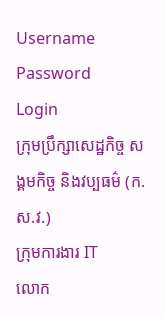Username
Password
Login
ក្រុមប្រឹក្សាសេដ្ឋកិច្ច សង្គមកិច្ច និងវប្បធម៌ (ក.ស.វ.)
ក្រុមការងារ IT
លោក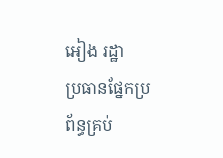អៀង រដ្ឋា
ប្រធានផ្នែកប្រព័ន្ធគ្រប់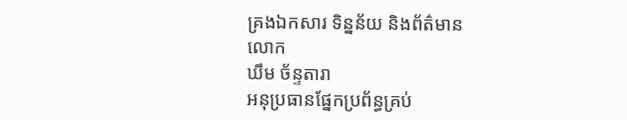គ្រងឯកសារ ទិន្នន័យ និងព័ត៌មាន
លោក
ឃឹម ច័ន្ទតារា
អនុប្រធានផ្នែកប្រព័ន្ធគ្រប់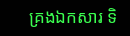គ្រងឯកសារ ទិ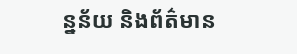ន្នន័យ និងព័ត៌មាន